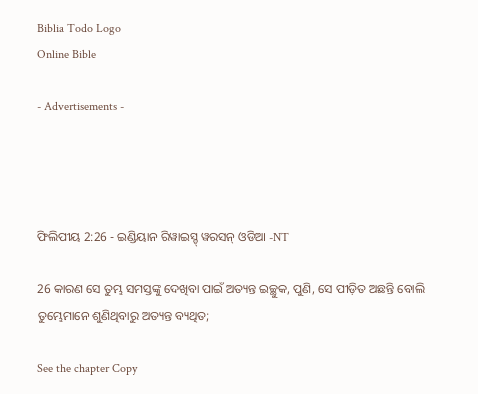Biblia Todo Logo
Online Bible

- Advertisements -




ଫିଲିପୀୟ 2:26 - ଇଣ୍ଡିୟାନ ରିୱାଇସ୍ଡ୍ ୱରସନ୍ ଓଡିଆ -NT

26 କାରଣ ସେ ତୁମ୍ଭ ସମସ୍ତଙ୍କୁ ଦେଖିବା ପାଇଁ ଅତ୍ୟନ୍ତ ଇଚ୍ଛୁକ, ପୁଣି, ସେ ପୀଡ଼ିତ ଅଛନ୍ତି ବୋଲି ତୁମ୍ଭେମାନେ ଶୁଣିଥିବାରୁ ଅତ୍ୟନ୍ତ ବ୍ୟଥିତ;

See the chapter Copy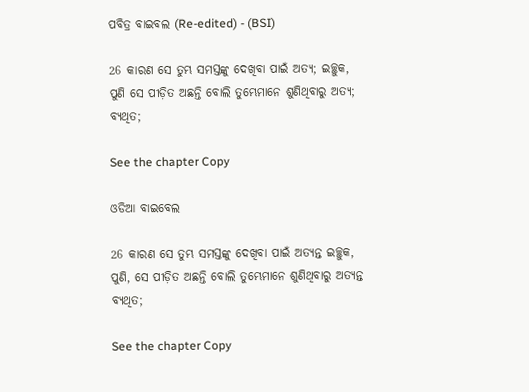ପବିତ୍ର ବାଇବଲ (Re-edited) - (BSI)

26 କାରଣ ସେ ତୁମ୍ଭ ସମସ୍ତଙ୍କୁ ଦେଖିବା ପାଇଁ ଅତ୍ୟ; ଇଚ୍ଛୁକ, ପୁଣି ସେ ପୀଡ଼ିତ ଅଛନ୍ତି ବୋଲି ତୁମ୍ଭେମାନେ ଶୁଣିଥିବାରୁ ଅତ୍ୟ; ବ୍ୟଥିତ;

See the chapter Copy

ଓଡିଆ ବାଇବେଲ

26 କାରଣ ସେ ତୁମ୍ଭ ସମସ୍ତଙ୍କୁ ଦେଖିବା ପାଇଁ ଅତ୍ୟନ୍ତ ଇଚ୍ଛୁକ, ପୁଣି, ସେ ପୀଡ଼ିତ ଅଛନ୍ତି ବୋଲି ତୁମ୍ଭେମାନେ ଶୁଣିଥିବାରୁ ଅତ୍ୟନ୍ତ ବ୍ୟଥିତ;

See the chapter Copy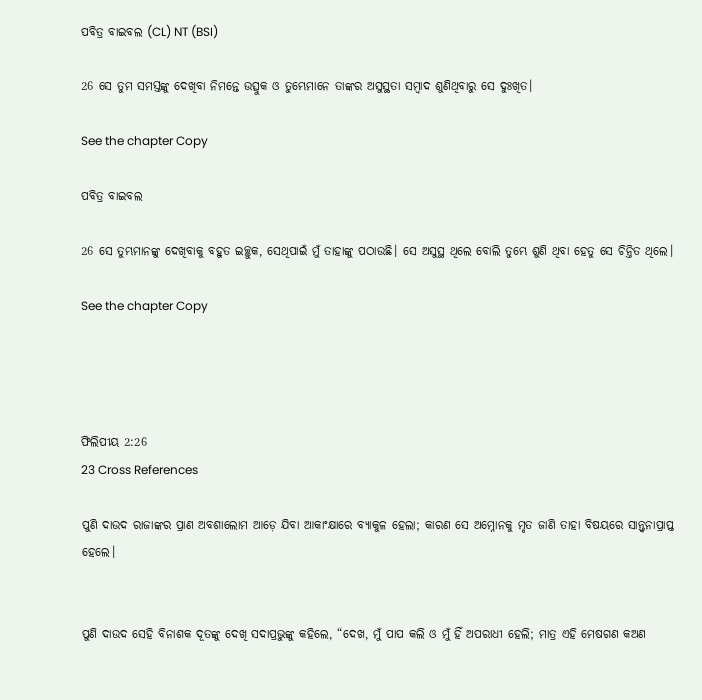ପବିତ୍ର ବାଇବଲ (CL) NT (BSI)

26 ସେ ତୁମ ସମସ୍ତଙ୍କୁ ଦେଖିବା ନିମନ୍ତେ ଉତ୍ସୁକ ଓ ତୁମ୍ଭେମାନେ ତାଙ୍କର ଅସୁସ୍ଥତା ସମ୍ବାଦ ଶୁଣିଥିବାରୁ ସେ ଦୁଃଖିତ।

See the chapter Copy

ପବିତ୍ର ବାଇବଲ

26 ସେ ତୁମ୍ଭମାନଙ୍କୁ ଦେଖିବାକୁ ବହୁତ ଇଚ୍ଛୁକ, ସେଥିପାଇଁ ମୁଁ ତାହାଙ୍କୁ ପଠାଉଛି। ସେ ଅସୁସ୍ଥ ଥିଲେ ବୋଲି ତୁମ୍ଭେ ଶୁଣି ଥିବା ହେତୁ ସେ ଚିନ୍ତିତ ଥିଲେ।

See the chapter Copy




ଫିଲିପୀୟ 2:26
23 Cross References

ପୁଣି ଦାଉଦ ରାଜାଙ୍କର ପ୍ରାଣ ଅବଶାଲୋମ ଆଡ଼େ ଯିବା ଆକାଂକ୍ଷାରେ ବ୍ୟାକୁଳ ହେଲା; କାରଣ ସେ ଅମ୍ନୋନକୁ ମୃତ ଜାଣି ତାହା ବିଷୟରେ ସାନ୍ତ୍ୱନାପ୍ରାପ୍ତ ହେଲେ।


ପୁଣି ଦାଉଦ ସେହି ବିନାଶକ ଦୂତଙ୍କୁ ଦେଖି ସଦାପ୍ରଭୁଙ୍କୁ କହିଲେ, “ଦେଖ, ମୁଁ ପାପ କଲି ଓ ମୁଁ ହିଁ ଅପରାଧୀ ହେଲି; ମାତ୍ର ଏହି ମେଷଗଣ କଅଣ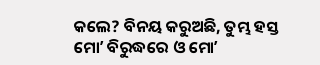କଲେ? ବିନୟ କରୁଅଛି, ତୁମ୍ଭ ହସ୍ତ ମୋʼ ବିରୁଦ୍ଧରେ ଓ ମୋʼ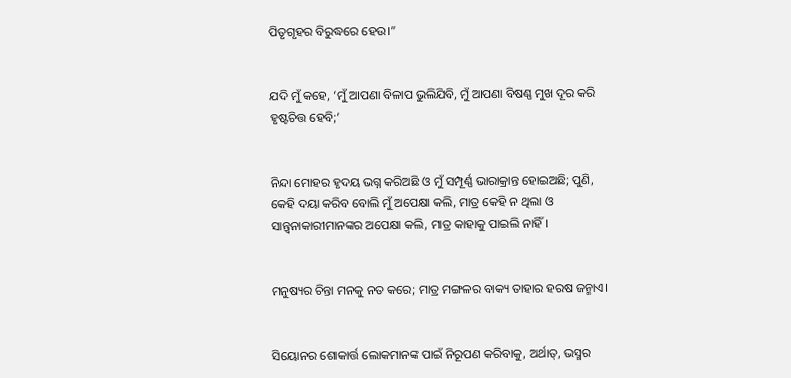ପିତୃଗୃହର ବିରୁଦ୍ଧରେ ହେଉ।”


ଯଦି ମୁଁ କହେ, ‘ମୁଁ ଆପଣା ବିଳାପ ଭୁଲିଯିବି, ମୁଁ ଆପଣା ବିଷଣ୍ଣ ମୁଖ ଦୂର କରି ହୃଷ୍ଟଚିତ୍ତ ହେବି;’


ନିନ୍ଦା ମୋହର ହୃଦୟ ଭଗ୍ନ କରିଅଛି ଓ ମୁଁ ସମ୍ପୂର୍ଣ୍ଣ ଭାରାକ୍ରାନ୍ତ ହୋଇଅଛି; ପୁଣି, କେହି ଦୟା କରିବ ବୋଲି ମୁଁ ଅପେକ୍ଷା କଲି, ମାତ୍ର କେହି ନ ଥିଲା ଓ ସାନ୍ତ୍ୱନାକାରୀମାନଙ୍କର ଅପେକ୍ଷା କଲି, ମାତ୍ର କାହାକୁ ପାଇଲି ନାହିଁ।


ମନୁଷ୍ୟର ଚିନ୍ତା ମନକୁ ନତ କରେ; ମାତ୍ର ମଙ୍ଗଳର ବାକ୍ୟ ତାହାର ହରଷ ଜନ୍ମାଏ।


ସିୟୋନର ଶୋକାର୍ତ୍ତ ଲୋକମାନଙ୍କ ପାଇଁ ନିରୂପଣ କରିବାକୁ, ଅର୍ଥାତ୍‍, ଭସ୍ମର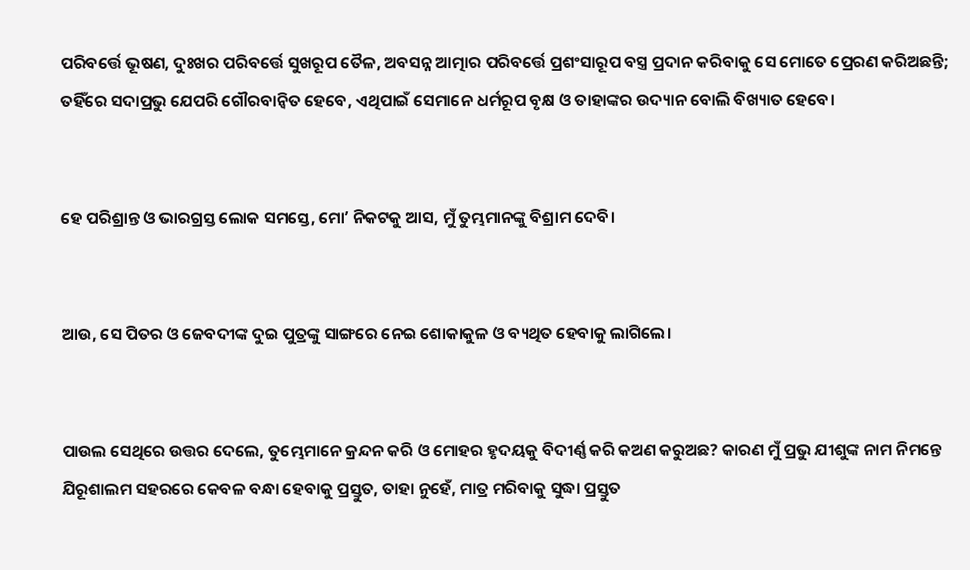ପରିବର୍ତ୍ତେ ଭୂଷଣ, ଦୁଃଖର ପରିବର୍ତ୍ତେ ସୁଖରୂପ ତୈଳ, ଅବସନ୍ନ ଆତ୍ମାର ପରିବର୍ତ୍ତେ ପ୍ରଶଂସାରୂପ ବସ୍ତ୍ର ପ୍ରଦାନ କରିବାକୁ ସେ ମୋତେ ପ୍ରେରଣ କରିଅଛନ୍ତି; ତହିଁରେ ସଦାପ୍ରଭୁ ଯେପରି ଗୌରବାନ୍ୱିତ ହେବେ, ଏଥିପାଇଁ ସେମାନେ ଧର୍ମରୂପ ବୃକ୍ଷ ଓ ତାହାଙ୍କର ଉଦ୍ୟାନ ବୋଲି ବିଖ୍ୟାତ ହେବେ।


ହେ ପରିଶ୍ରାନ୍ତ ଓ ଭାରଗ୍ରସ୍ତ ଲୋକ ସମସ୍ତେ, ମୋʼ ନିକଟକୁ ଆସ, ମୁଁ ତୁମ୍ଭମାନଙ୍କୁ ବିଶ୍ରାମ ଦେବି।


ଆଉ, ସେ ପିତର ଓ ଜେବଦୀଙ୍କ ଦୁଇ ପୁତ୍ରଙ୍କୁ ସାଙ୍ଗରେ ନେଇ ଶୋକାକୁଳ ଓ ବ୍ୟଥିତ ହେବାକୁ ଲାଗିଲେ।


ପାଉଲ ସେଥିରେ ଉତ୍ତର ଦେଲେ, ତୁମ୍ଭେମାନେ କ୍ରନ୍ଦନ କରି ଓ ମୋହର ହୃଦୟକୁ ବିଦୀର୍ଣ୍ଣ କରି କଅଣ କରୁଅଛ? କାରଣ ମୁଁ ପ୍ରଭୁ ଯୀଶୁଙ୍କ ନାମ ନିମନ୍ତେ ଯିରୂଶାଲମ ସହରରେ କେବଳ ବନ୍ଧା ହେବାକୁ ପ୍ରସ୍ତୁତ, ତାହା ନୁହେଁ, ମାତ୍ର ମରିବାକୁ ସୁଦ୍ଧା ପ୍ରସ୍ତୁତ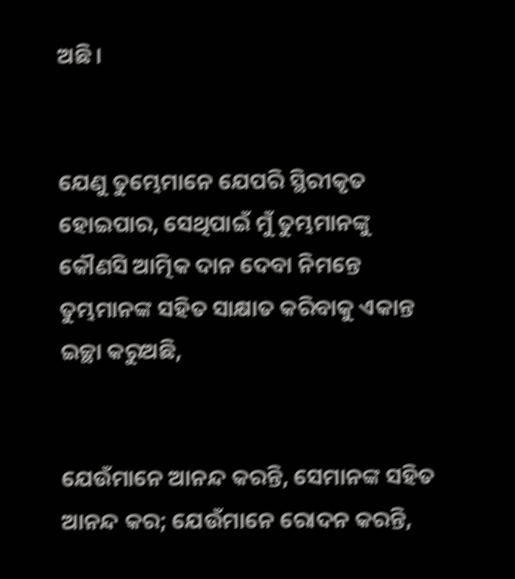ଅଛି।


ଯେଣୁ ତୁମ୍ଭେମାନେ ଯେପରି ସ୍ଥିରୀକୃତ ହୋଇପାର, ସେଥିପାଇଁ ମୁଁ ତୁମ୍ଭମାନଙ୍କୁ କୌଣସି ଆତ୍ମିକ ଦାନ ଦେବା ନିମନ୍ତେ ତୁମ୍ଭମାନଙ୍କ ସହିତ ସାକ୍ଷାତ କରିବାକୁ ଏକାନ୍ତ ଇଚ୍ଛା କରୁଅଛି,


ଯେଉଁମାନେ ଆନନ୍ଦ କରନ୍ତି, ସେମାନଙ୍କ ସହିତ ଆନନ୍ଦ କର; ଯେଉଁମାନେ ରୋଦନ କରନ୍ତି,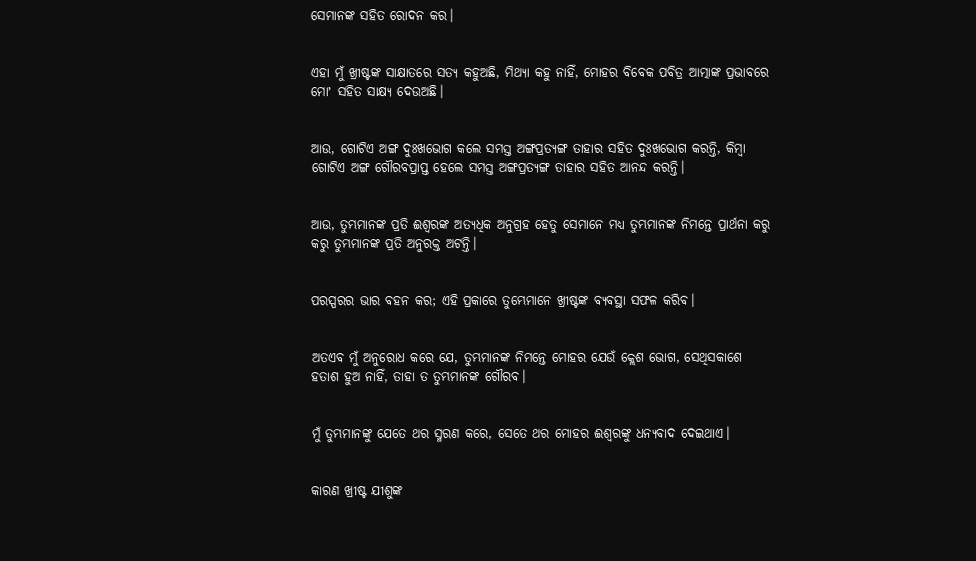ସେମାନଙ୍କ ସହିତ ରୋଦନ କର।


ଏହା ମୁଁ ଖ୍ରୀଷ୍ଟଙ୍କ ସାକ୍ଷାତରେ ସତ୍ୟ କହୁଅଛି, ମିଥ୍ୟା କହୁ ନାହିଁ, ମୋହର ବିବେକ ପବିତ୍ର ଆତ୍ମାଙ୍କ ପ୍ରଭାବରେ ମୋʼ ସହିତ ସାକ୍ଷ୍ୟ ଦେଉଅଛି।


ଆଉ, ଗୋଟିଏ ଅଙ୍ଗ ଦୁଃଖଭୋଗ କଲେ ସମସ୍ତ ଅଙ୍ଗପ୍ରତ୍ୟଙ୍ଗ ତାହାର ସହିତ ଦୁଃଖଭୋଗ କରନ୍ତି, କିମ୍ବା ଗୋଟିଏ ଅଙ୍ଗ ଗୌରବପ୍ରାପ୍ତ ହେଲେ ସମସ୍ତ ଅଙ୍ଗପ୍ରତ୍ୟଙ୍ଗ ତାହାର ସହିତ ଆନନ୍ଦ କରନ୍ତି।


ଆଉ, ତୁମ୍ଭମାନଙ୍କ ପ୍ରତି ଈଶ୍ବରଙ୍କ ଅତ୍ୟଧିକ ଅନୁଗ୍ରହ ହେତୁ ସେମାନେ ମଧ୍ୟ ତୁମ୍ଭମାନଙ୍କ ନିମନ୍ତେ ପ୍ରାର୍ଥନା କରୁ କରୁ ତୁମ୍ଭମାନଙ୍କ ପ୍ରତି ଅନୁରକ୍ତ ଅଟନ୍ତି।


ପରସ୍ପରର ଭାର ବହନ କର; ଏହି ପ୍ରକାରେ ତୁମ୍ଭେମାନେ ଖ୍ରୀଷ୍ଟଙ୍କ ବ୍ୟବସ୍ଥା ସଫଳ କରିବ।


ଅତଏବ ମୁଁ ଅନୁରୋଧ କରେ ଯେ, ତୁମ୍ଭମାନଙ୍କ ନିମନ୍ତେ ମୋହର ଯେଉଁ କ୍ଲେଶ ଭୋଗ, ସେଥିସକାଶେ ହତାଶ ହୁଅ ନାହିଁ, ତାହା ତ ତୁମ୍ଭମାନଙ୍କ ଗୌରବ।


ମୁଁ ତୁମ୍ଭମାନଙ୍କୁ ଯେତେ ଥର ସ୍ମରଣ କରେ, ସେତେ ଥର ମୋହର ଈଶ୍ବରଙ୍କୁ ଧନ୍ୟବାଦ ଦେଇଥାଏ।


କାରଣ ଖ୍ରୀଷ୍ଟ ଯୀଶୁଙ୍କ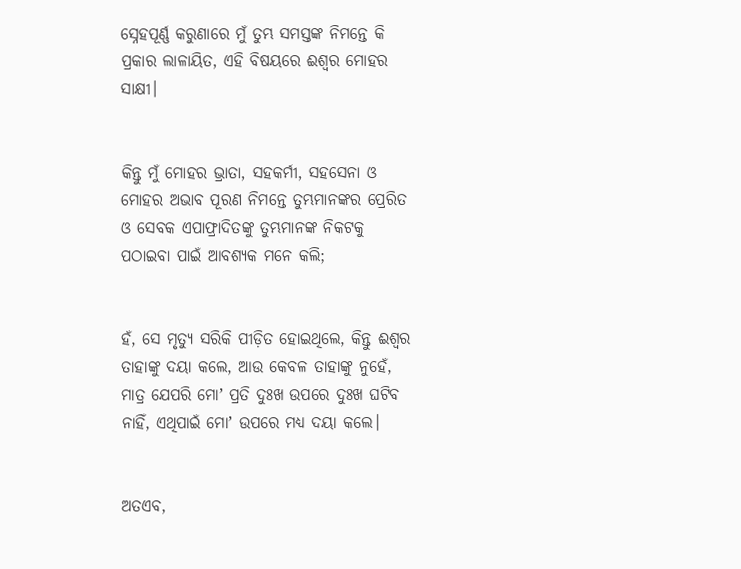ସ୍ନେହପୂର୍ଣ୍ଣ କରୁଣାରେ ମୁଁ ତୁମ୍ଭ ସମସ୍ତଙ୍କ ନିମନ୍ତେ କି ପ୍ରକାର ଲାଳାୟିତ, ଏହି ବିଷୟରେ ଈଶ୍ବର ମୋହର ସାକ୍ଷୀ।


କିନ୍ତୁ ମୁଁ ମୋହର ଭ୍ରାତା, ସହକର୍ମୀ, ସହସେନା ଓ ମୋହର ଅଭାବ ପୂରଣ ନିମନ୍ତେ ତୁମ୍ଭମାନଙ୍କର ପ୍ରେରିତ ଓ ସେବକ ଏପାଫ୍ରାଦିତଙ୍କୁ ତୁମ୍ଭମାନଙ୍କ ନିକଟକୁ ପଠାଇବା ପାଇଁ ଆବଶ୍ୟକ ମନେ କଲି;


ହଁ, ସେ ମୃତ୍ୟୁ ସରିକି ପୀଡ଼ିତ ହୋଇଥିଲେ, କିନ୍ତୁ ଈଶ୍ବର ତାହାଙ୍କୁ ଦୟା କଲେ, ଆଉ କେବଳ ତାହାଙ୍କୁ ନୁହେଁ, ମାତ୍ର ଯେପରି ମୋʼ ପ୍ରତି ଦୁଃଖ ଉପରେ ଦୁଃଖ ଘଟିବ ନାହିଁ, ଏଥିପାଇଁ ମୋʼ ଉପରେ ମଧ୍ୟ ଦୟା କଲେ।


ଅତଏବ,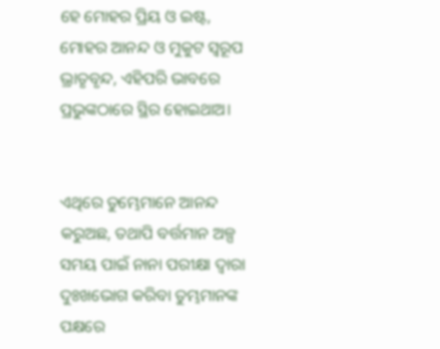ହେ ମୋହର ପ୍ରିୟ ଓ ଇଷ୍ଟ, ମୋହର ଆନନ୍ଦ ଓ ମୁକୁଟ ସ୍ୱରୂପ ଭ୍ରାତୃବୃନ୍ଦ, ଏହିପରି ଭାବରେ ପ୍ରଭୁଙ୍କଠାରେ ସ୍ଥିର ହୋଇଥାଅ।


ଏଥିରେ ତୁମ୍ଭେମାନେ ଆନନ୍ଦ କରୁଅଛ, ତଥାପି ବର୍ତ୍ତମାନ ଅଳ୍ପ ସମୟ ପାଇଁ ନାନା ପରୀକ୍ଷା ଦ୍ୱାରା ଦୁଃଖଭୋଗ କରିବା ତୁମ୍ଭମାନଙ୍କ ପକ୍ଷରେ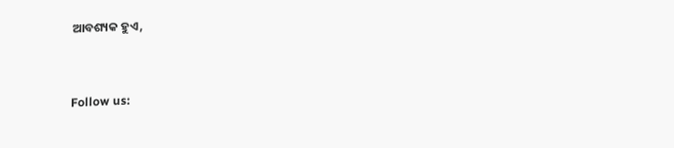ଆବଶ୍ୟକ ହୁଏ,


Follow us: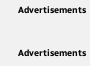Advertisements


Advertisements